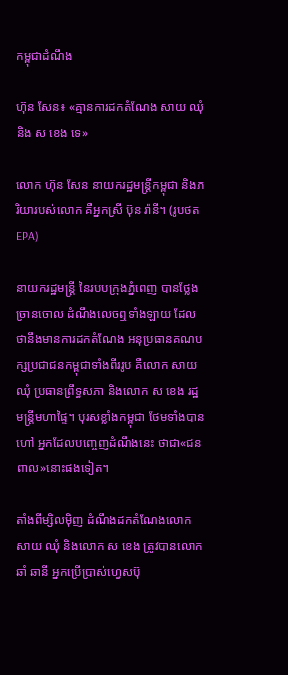កម្ពុជាដំណឹង

ហ៊ុន សែន៖ «គ្មានការដកតំណែង សាយ ឈុំ និង ស ខេង ទេ»

លោក ហ៊ុន សែន នាយករដ្ឋមន្ត្រីកម្ពុជា និងភរិយារបស់លោក គឺអ្នកស្រី ប៊ុន រ៉ានី។ (រូបថត EPA)

នាយករដ្ឋមន្រ្តី នៃរបបក្រុងភ្នំពេញ បានថ្លែងច្រានចោល ដំណឹងលេចឮទាំងឡាយ ដែលថានឹងមានការដកតំណែង អនុប្រធានគណបក្សប្រជាជនកម្ពុជាទាំងពីររូប គឺលោក សាយ ឈុំ ប្រធានព្រឹទ្ធសភា និងលោក ស ខេង រដ្ឋមន្ត្រីមហាផ្ទៃ។ បុរសខ្លាំងកម្ពុជា ថែមទាំងបានហៅ អ្នកដែលបញ្ចេញដំណឹងនេះ ថាជា«ជនពាល»នោះផងទៀត។

តាំងពីម្សិលម៉ិញ ដំណឹងដកតំណែងលោក សាយ ឈុំ និងលោក ស ខេង ត្រូវបានលោក ឆាំ ឆានី អ្នកប្រើប្រាស់ហ្វេសប៊ុ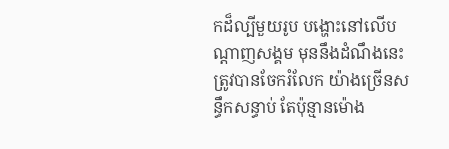កដ៏ល្បីមួយរូប បង្ហោះនៅលើបណ្ដាញសង្គម មុននឹងដំណឹងនេះ ត្រូវបានចែករំលែក យ៉ាងច្រើនសន្ធឹកសន្ធាប់ តែប៉ុន្មានម៉ោង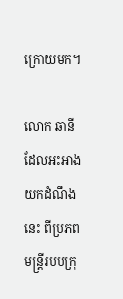ក្រោយមក។

លោក ឆានី ដែលអះអាងយកដំណឹងនេះ ពីប្រភពមន្ត្រីរបបក្រុ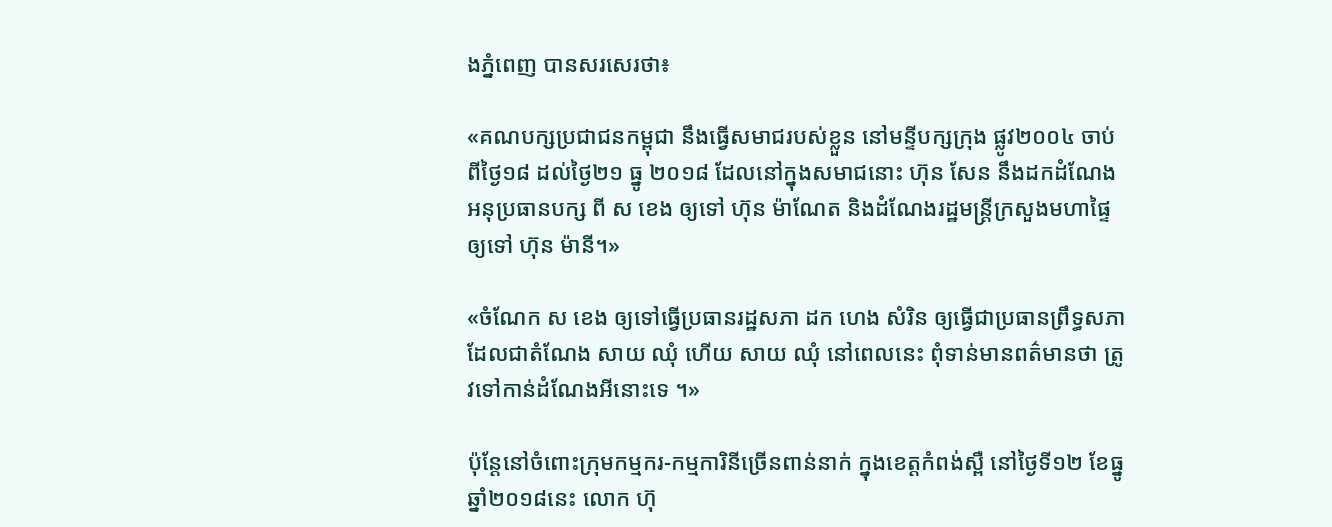ងភ្នំពេញ បានសរសេរថា៖

«គណបក្សប្រជាជនកម្ពុជា នឹងធ្វើសមាជរបស់ខ្លួន នៅមន្ទីបក្សក្រុង ផ្លូវ២០០៤ ចាប់ពីថ្ងៃ១៨ ដល់ថ្ងៃ២១ ធ្នូ ២០១៨ ដែលនៅក្នុងសមាជនោះ ហ៊ុន សែន នឹងដកដំណែងអនុប្រធានបក្ស ពី ស ខេង ឲ្យទៅ ហ៊ុន ម៉ាណែត និងដំណែងរដ្ឋមន្ត្រីក្រសួងមហាផ្ទៃ ឲ្យទៅ ហ៊ុន ម៉ានី។»

«ចំណែក ស ខេង ឲ្យទៅធ្វើប្រធានរដ្ឋសភា ដក ហេង សំរិន ឲ្យធ្វើជាប្រធានព្រឹទ្ធសភា ដែលជាតំណែង សាយ ឈុំ ហើយ សាយ ឈុំ នៅពេលនេះ ពុំទាន់មានពត៌មានថា ត្រូវទៅកាន់ដំណែងអីនោះទេ ។»

ប៉ុន្តែនៅចំពោះក្រុមកម្មករ-កម្មការិនីច្រើនពាន់នាក់ ក្នុងខេត្តកំពង់ស្ពឺ នៅថ្ងៃទី១២ ខែធ្នូ ឆ្នាំ២០១៨នេះ លោក ហ៊ុ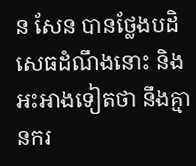ន សែន បានថ្លែងបដិសេធដំណឹងនោះ និងអះអាងទៀតថា នឹងគ្មានករ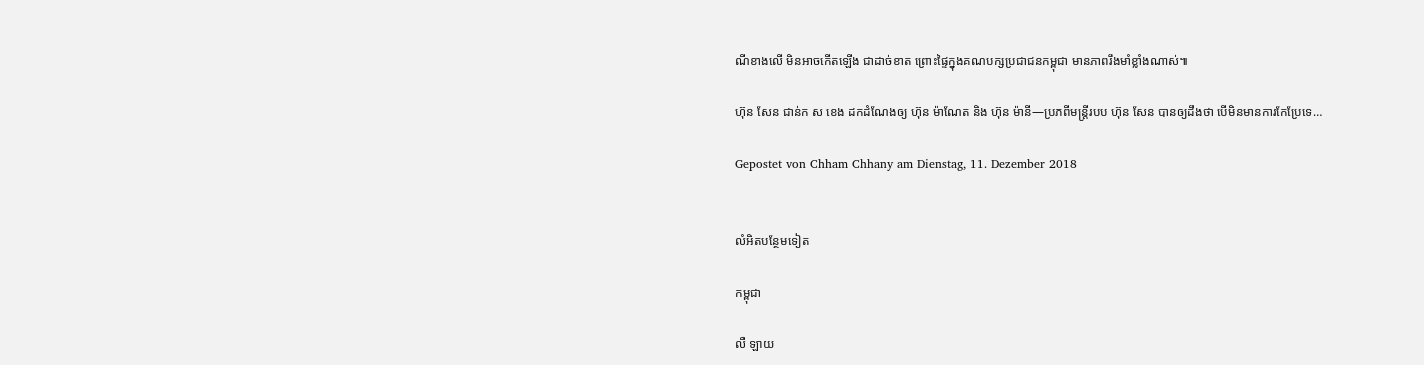ណីខាងលើ មិនអាចកើតឡើង ជាដាច់ខាត ព្រោះផ្ទៃក្នុងគណបក្សប្រជាជនកម្ពុជា មានភាពរឹងមាំខ្លាំងណាស់៕

ហ៊ុន សែន ជាន់ក ស ខេង ដកដំណែងឲ្យ ហ៊ុន ម៉ាណែត និង ហ៊ុន ម៉ានី—ប្រភពីមន្ត្រីរបប ហ៊ុន សែន បានឲ្យដឹងថា បើមិនមានការកែប្រែទេ…

Gepostet von Chham Chhany am Dienstag, 11. Dezember 2018


លំអិតបន្ថែមទៀត

កម្ពុជា

លឺ ឡាយ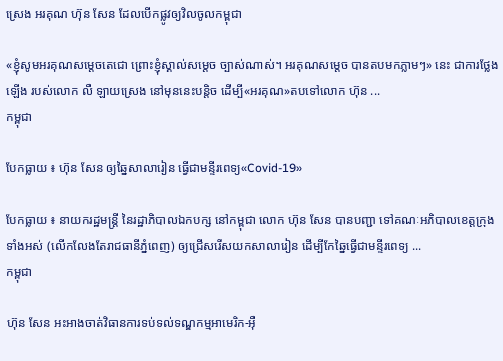ស្រេង អរគុណ ហ៊ុន សែន ដែលបើកផ្លូវឲ្យវិលចូលកម្ពុជា

«ខ្ញុំសូមអរគុណសម្តេចតេជោ ព្រោះខ្ញុំស្គាល់សម្តេច ច្បាស់ណាស់។ អរគុណសម្តេច បានតបមកភ្លាមៗ» នេះ ជាការថ្លែងឡើង របស់លោក លឺ ឡាយស្រេង នៅមុននេះបន្តិច ដើម្បី«អរគុណ»តបទៅលោក ហ៊ុន ...
កម្ពុជា

បែកធ្លាយ ៖ ហ៊ុន សែន ឲ្យឆ្នៃសាលារៀន ធ្វើជាមន្ទីរពេទ្យ«Covid-19»

បែកធ្លាយ ៖ នាយករដ្ឋមន្ត្រី នៃរដ្ឋាភិបាលឯកបក្ស នៅកម្ពុជា លោក ហ៊ុន សែន បានបញ្ជា ទៅគណៈអភិបាលខេត្តក្រុងទាំងអស់ (លើកលែងតែរាជធានីភ្នំពេញ) ឲ្យជ្រើសរើសយកសាលារៀន ដើម្បីកែឆ្នៃធ្វើជាមន្ទីរពេទ្យ ...
កម្ពុជា

ហ៊ុន សែន អះអាងចាត់វិធានការទប់ទល់ទណ្ឌកម្មអាមេរិក-អ៊ឺ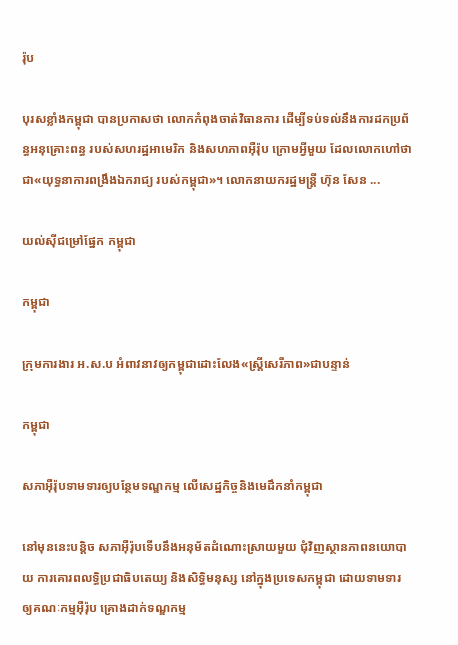រ៉ុប

បុរសខ្លាំងកម្ពុជា បានប្រកាសថា លោកកំពុងចាត់វិធានការ ដើម្បីទប់ទល់នឹងការដកប្រព័ន្ធអនុគ្រោះពន្ធ របស់សហរដ្ឋអាមេរិក និងសហភាពអ៊ឺរ៉ុប ក្រោមអ្វីមួយ ដែលលោកហៅថា ជា«យុទ្ធនាការពង្រឹងឯករាជ្យ របស់កម្ពុជា»។ លោកនាយករដ្ឋមន្ត្រី ហ៊ុន សែន ...

យល់ស៊ីជម្រៅផ្នែក កម្ពុជា

កម្ពុជា

ក្រុមការងារ អ.ស.ប អំពាវនាវឲ្យកម្ពុជាដោះលែង«ស្ត្រីសេរីភាព»ជាបន្ទាន់

កម្ពុជា

សភាអ៊ឺរ៉ុបទាមទារឲ្យបន្ថែមទណ្ឌកម្ម លើសេដ្ឋកិច្ចនិងមេដឹកនាំកម្ពុជា

នៅមុននេះបន្តិច សភាអ៊ឺរ៉ុបទើបនឹងអនុម័តដំណោះស្រាយមួយ ជុំវិញស្ថានភាពនយោបាយ ការគោរពលទ្ធិប្រជាធិបតេយ្យ និងសិទ្ធិមនុស្ស នៅក្នុងប្រទេសកម្ពុជា ដោយទាមទារឲ្យគណៈកម្មអ៊ឺរ៉ុប គ្រោងដាក់ទណ្ឌកម្ម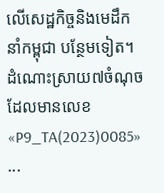លើសេដ្ឋកិច្ចនិងមេដឹកនាំកម្ពុជា បន្ថែមទៀត។ ដំណោះស្រាយ៧ចំណុច ដែលមានលេខ «P9_TA(2023)0085» ...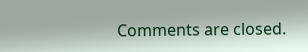Comments are closed.